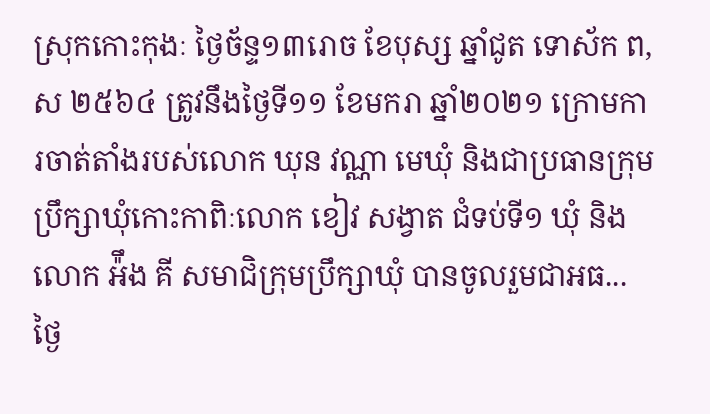ស្រុកកោះកុងៈ ថ្ងៃច័ន្ទ១៣រោច ខែបុស្ស ឆ្នាំជូត ទោស័ក ព,ស ២៥៦៤ ត្រូវនឹងថ្ងៃទី១១ ខែមករា ឆ្នាំ២០២១ ក្រោមការចាត់តាំងរបស់លោក ឃុន វណ្ណា មេឃុំ និងជាប្រធានក្រុមប្រឹក្សាឃុំកោះកាពិៈលោក ខៀវ សង្វាត ជំទប់ទី១ ឃុំ និងលោក អ៉ឹង គី សមាជិក្រុមប្រឹក្សាឃុំ បានចូលរួមជាអធ...
ថ្ងៃ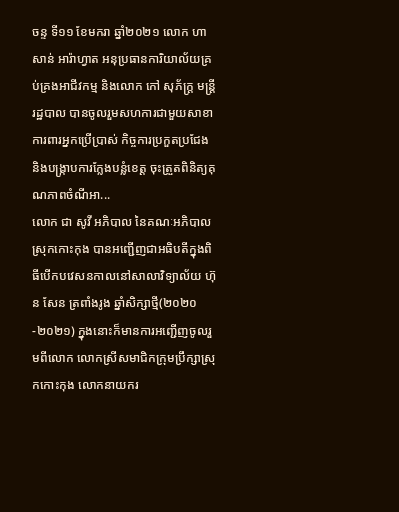ចន្ទ ទី១១ ខែមករា ឆ្នាំ២០២១ លោក ហាសាន់ អារ៉ាហ្វាត អនុប្រធានការិយាល័យគ្រប់គ្រងអាជីវកម្ម និងលោក កៅ សុភ័ក្រ្ត មន្រ្តីរដ្ឋបាល បានចូលរួមសហការជាមួយសាខាការពារអ្នកប្រើប្រាស់ កិច្ចការប្រកួតប្រជែង និងបង្ក្រាបការក្លែងបន្លំខេត្ត ចុះត្រួតពិនិត្យគុណភាពចំណីអា...
លោក ជា សូវី អភិបាល នៃគណៈអភិបាលស្រុកកោះកុង បានអញ្ជេីញជាអធិបតីក្នុងពិធីបេីកបវេសនកាលនៅសាលាវិទ្យាល័យ ហ៊ុន សែន ត្រពាំងរូង ឆ្នាំសិក្សាថ្មី(២០២០-២០២១) ក្នុងនោះក៏មានការអញ្ជេីញចូលរួមពីលោក លោកស្រីសមាជិកក្រុមប្រឹក្សាស្រុកកោះកុង លោកនាយករ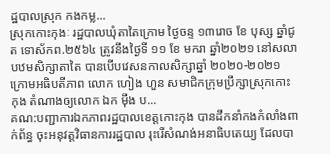ដ្ឋបាលស្រុក កងកម្ល...
ស្រុកកោះកុងៈ រដ្ឋបាលឃុំតាតៃក្រោម ថ្ងៃចន្ទ ១៣រោច ខែ បុស្ស ឆ្នាំជូត ទោស័កព.២៥៦៤ ត្រូវនឹងថ្ងៃទី ១១ ខែ មករា ឆ្នាំ២០២១ នៅសលាបឋមសិក្សាតាតៃ បានបើបវេសនកាលសិក្សាឆ្នាំ ២០២០-២០២១ ក្រោមអធិបតីភាព លោក ហៀង ហួន សមាជិកក្រុមប្រឹក្សាស្រុកកោះកុង តំណាងឲ្យលោក ឯក ម៉ឹង ប...
គណ:បញ្ជាការឯកភាពរដ្ឋបាលខេត្តកោះកុង បានដឹកនាំកងកំលាំងពាក់ព័ន្ធ ចុះអនុវត្តវិធានការរដ្ឋបាល រុះរើសំណង់អនាធិបតេយ្យ ដែលបា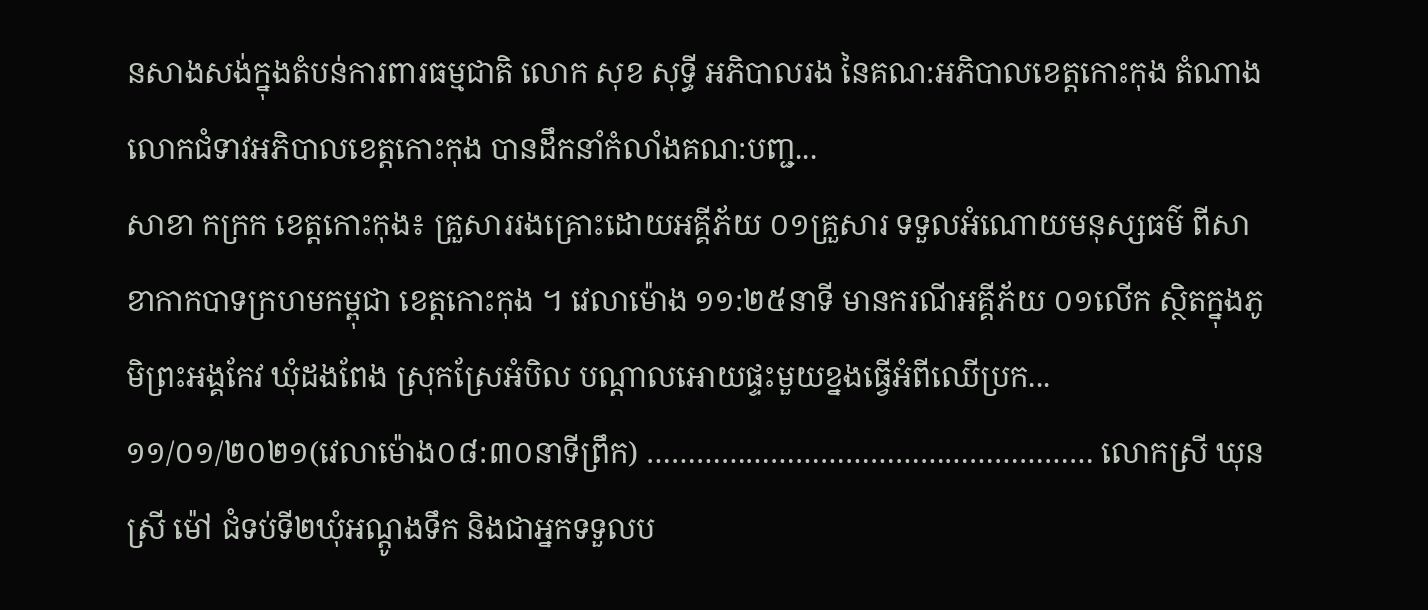នសាងសង់ក្នុងតំបន់ការពារធម្មជាតិ លោក សុខ សុទ្ធី អភិបាលរង នៃគណ:អភិបាលខេត្តកោះកុង តំណាងលោកជំទាវអភិបាលខេត្តកោះកុង បានដឹកនាំកំលាំងគណ:បញ្ជ...
សាខា កក្រក ខេត្តកោះកុង៖ គ្រួសាររងគ្រោះដោយអគ្គីភ័យ ០១គ្រួសារ ទទួលអំណោយមនុស្សធម៌ ពីសាខាកាកបាទក្រហមកម្ពុជា ខេត្តកោះកុង ។ វេលាម៉ោង ១១:២៥នាទី មានករណីអគ្គីភ័យ ០១លេីក ស្ថិតក្នុងភូមិព្រះអង្គកែវ ឃុំដងពែង ស្រុកស្រែអំបិល បណ្តាលអោយផ្ទះមួយខ្នងធ្វេីអំពីឈេីប្រក...
១១/០១/២០២១(វេលាម៉ោង០៨:៣០នាទីព្រឹក) ……………………………………………… លោកស្រី ឃុន ស្រី ម៉ៅ ជំទប់ទី២ឃុំអណ្តូងទឹក និងជាអ្នកទទួលប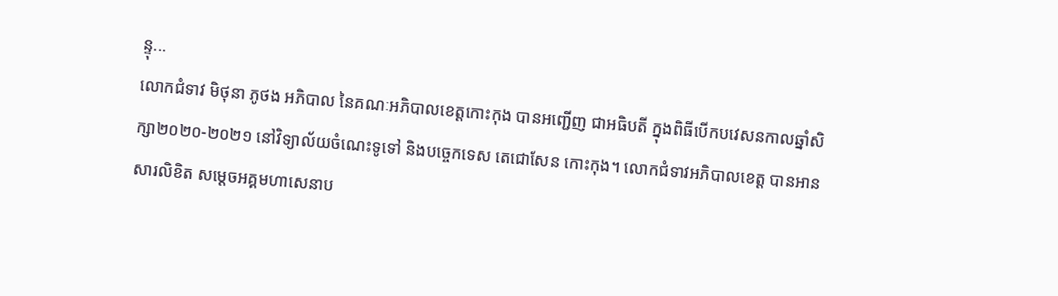ន្ទុ...
លោកជំទាវ មិថុនា ភូថង អភិបាល នៃគណៈអភិបាលខេត្តកោះកុង បានអញ្ជើញ ជាអធិបតី ក្នុងពិធីបើកបវេសនកាលឆ្នាំសិក្សា២០២០-២០២១ នៅវិទ្យាល័យចំណេះទូទៅ និងបច្ចេកទេស តេជោសែន កោះកុង។ លោកជំទាវអភិបាលខេត្ត បានអានសារលិខិត សម្តេចអគ្គមហាសេនាប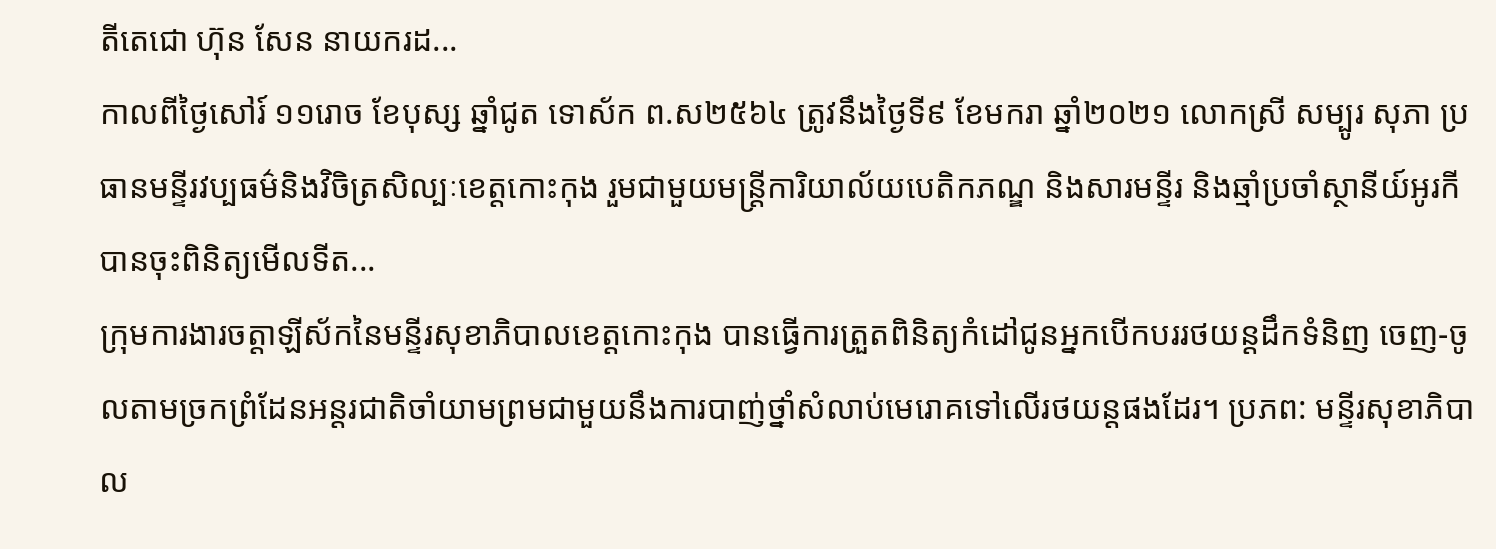តីតេជោ ហ៊ុន សែន នាយករដ...
កាលពីថ្ងៃសៅរ៍ ១១រោច ខែបុស្ស ឆ្នាំជូត ទោស័ក ព.ស២៥៦៤ ត្រូវនឹងថ្ងៃទី៩ ខែមករា ឆ្នាំ២០២១ លោកស្រី សម្បូរ សុភា ប្រធានមន្ទីរវប្បធម៌និងវិចិត្រសិល្បៈខេត្តកោះកុង រួមជាមួយមន្រ្តីការិយាល័យបេតិកភណ្ឌ និងសារមន្ទីរ និងឆ្មាំប្រចាំស្ថានីយ៍អូរកី បានចុះពិនិត្យមើលទីត...
ក្រុមការងារចត្តាឡីស័កនៃមន្ទីរសុខាភិបាលខេត្តកោះកុង បានធ្វើការត្រួតពិនិត្យកំដៅជូនអ្នកបើកបររថយន្តដឹកទំនិញ ចេញ-ចូលតាមច្រកព្រំដែនអន្តរជាតិចាំយាមព្រមជាមួយនឹងការបាញ់ថ្នាំសំលាប់មេរោគទៅលើរថយន្តផងដែរ។ ប្រភព: មន្ទីរសុខាភិបាល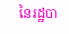នៃរដ្ឋបា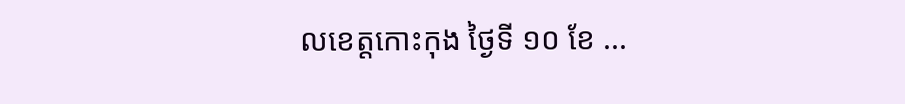លខេត្តកោះកុង ថ្ងៃទី ១០ ខែ ...